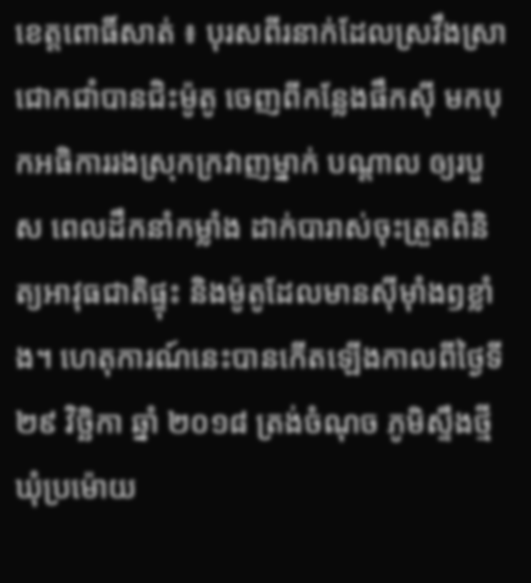ខេត្តពោធិ៍សាត់ ៖ បុរសពីរនាក់ដែលស្រវឹងស្រាជោកជាំបានជិះម៉ូតូ ចេញពីកន្លែងផឹកស៊ី មកបុកអធិការរងស្រុកក្រវាញម្នាក់ បណ្ដាល ឲ្យរបួស ពេលដឹកនាំកម្លាំង ដាក់បារាស់ចុះត្រួតពិនិត្យអាវុធជាតិផ្ទុះ និងម៉ូតូដែលមានស៊ីម៉ាំងឭខ្លាំង។ ហេតុការណ៍នេះបានកើតឡើងកាលពីថ្ងៃទី២៩ វិច្ឆិកា ឆ្នាំ ២០១៨ ត្រង់ចំណុច ភូមិស្ទឹងថ្មី ឃុំប្រម៉ោយ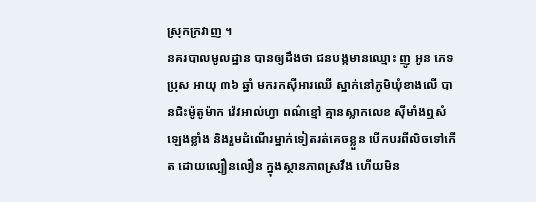ស្រុកក្រវាញ ។
នគរបាលមូលដ្ឋាន បានឲ្យដឹងថា ជនបង្កមានឈ្មោះ ញូ អូន ភេទប្រុស អាយុ ៣៦ ឆ្នាំ មករកស៊ីអារឈើ ស្នាក់នៅភូមិឃុំខាងលើ បានជិះម៉ូតូម៉ាក វ៉េវអាល់ហ្វា ពណ៌ខ្មៅ គ្មានស្លាកលេខ ស៊ីមាំងឮសំឡេងខ្លាំង និងរួមដំណើរម្នាក់ទៀតរត់គេចខ្លួន បើកបរពីលិចទៅកើត ដោយល្បឿនលឿន ក្នុងស្ថានភាពស្រវឹង ហើយមិន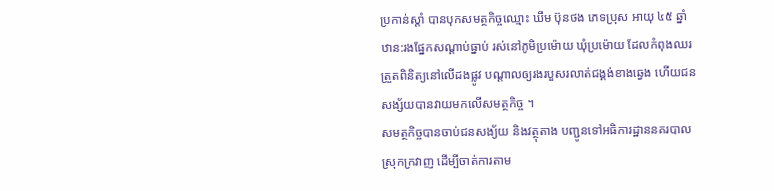ប្រកាន់ស្តាំ បានបុកសមត្ថកិច្ចឈ្មោះ ឃឹម ប៊ុនថង ភេទប្រុស អាយុ ៤៥ ឆ្នាំ ឋាន:រងផ្នែកសណ្តាប់ធ្នាប់ រស់នៅភូមិប្រម៉ោយ ឃុំប្រម៉ោយ ដែលកំពុងឈរត្រួតពិនិត្យនៅលើដងផ្លូវ បណ្តាលឲ្យរងរបួសរលាត់ជង្គង់ខាងឆ្វេង ហើយជនសង្ស័យបានវាយមកលើសមត្ថកិច្ច ។
សមត្ថកិច្ចបានចាប់ជនសង្យ័យ និងវត្ថុតាង បញ្ជូនទៅអធិការដ្ឋាននគរបាលស្រុកក្រវាញ ដើម្បីចាត់ការតាម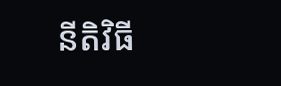នីតិវិធី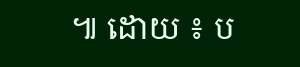៕ ដោយ ៖ ប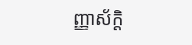ញ្ញាស័ក្តិ